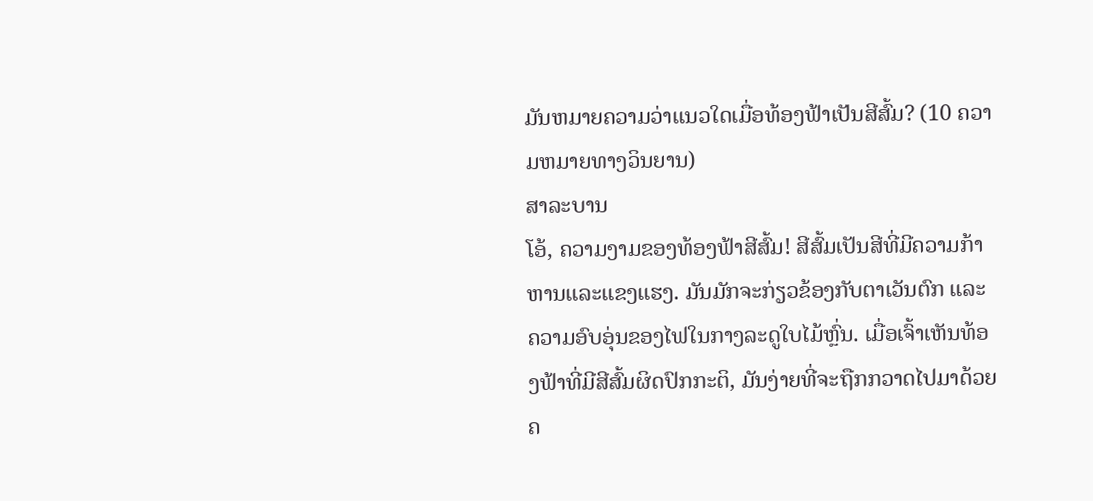ມັນຫມາຍຄວາມວ່າແນວໃດເມື່ອທ້ອງຟ້າເປັນສີສົ້ມ? (10 ຄວາມຫມາຍທາງວິນຍານ)
ສາລະບານ
ໂອ້, ຄວາມງາມຂອງທ້ອງຟ້າສີສົ້ມ! ສີສົ້ມເປັນສີທີ່ມີຄວາມກ້າຫານແລະແຂງແຮງ. ມັນມັກຈະກ່ຽວຂ້ອງກັບຕາເວັນຕົກ ແລະຄວາມອົບອຸ່ນຂອງໄຟໃນກາງລະດູໃບໄມ້ຫຼົ່ນ. ເມື່ອເຈົ້າເຫັນທ້ອງຟ້າທີ່ມີສີສົ້ມຜິດປົກກະຕິ, ມັນງ່າຍທີ່ຈະຖືກກວາດໄປມາດ້ວຍຄ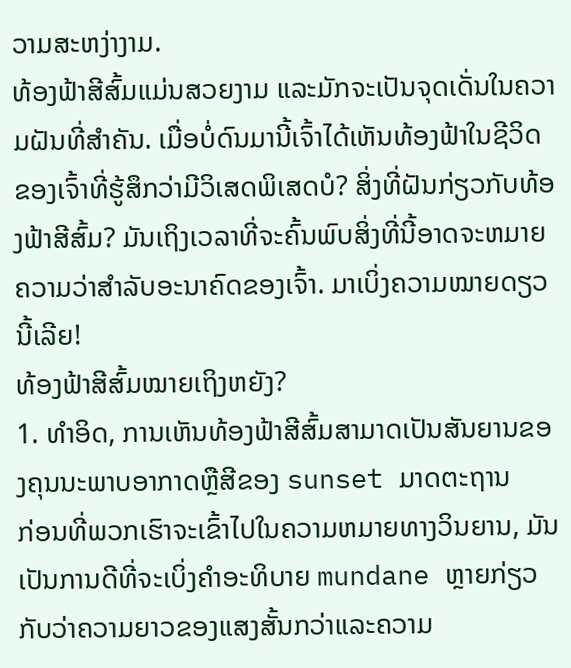ວາມສະຫງ່າງາມ.
ທ້ອງຟ້າສີສົ້ມແມ່ນສວຍງາມ ແລະມັກຈະເປັນຈຸດເດັ່ນໃນຄວາມຝັນທີ່ສຳຄັນ. ເມື່ອບໍ່ດົນມານີ້ເຈົ້າໄດ້ເຫັນທ້ອງຟ້າໃນຊີວິດຂອງເຈົ້າທີ່ຮູ້ສຶກວ່າມີວິເສດພິເສດບໍ? ສິ່ງທີ່ຝັນກ່ຽວກັບທ້ອງຟ້າສີສົ້ມ? ມັນເຖິງເວລາທີ່ຈະຄົ້ນພົບສິ່ງທີ່ນີ້ອາດຈະຫມາຍຄວາມວ່າສໍາລັບອະນາຄົດຂອງເຈົ້າ. ມາເບິ່ງຄວາມໝາຍດຽວນີ້ເລີຍ!
ທ້ອງຟ້າສີສົ້ມໝາຍເຖິງຫຍັງ?
1. ທໍາອິດ, ການເຫັນທ້ອງຟ້າສີສົ້ມສາມາດເປັນສັນຍານຂອງຄຸນນະພາບອາກາດຫຼືສີຂອງ sunset ມາດຕະຖານ
ກ່ອນທີ່ພວກເຮົາຈະເຂົ້າໄປໃນຄວາມຫມາຍທາງວິນຍານ, ມັນເປັນການດີທີ່ຈະເບິ່ງຄໍາອະທິບາຍ mundane ຫຼາຍກ່ຽວກັບວ່າຄວາມຍາວຂອງແສງສັ້ນກວ່າແລະຄວາມ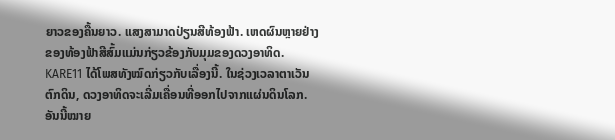ຍາວຂອງຄື້ນຍາວ. ແສງສາມາດປ່ຽນສີທ້ອງຟ້າ. ເຫດຜົນຫຼາຍຢ່າງຂອງທ້ອງຟ້າສີສົ້ມແມ່ນກ່ຽວຂ້ອງກັບມຸມຂອງດວງອາທິດ.
KARE11 ໄດ້ໂພສທັງໝົດກ່ຽວກັບເລື່ອງນີ້. ໃນຊ່ວງເວລາຕາເວັນຕົກດິນ, ດວງອາທິດຈະເລີ່ມເຄື່ອນທີ່ອອກໄປຈາກແຜ່ນດິນໂລກ. ອັນນີ້ໝາຍ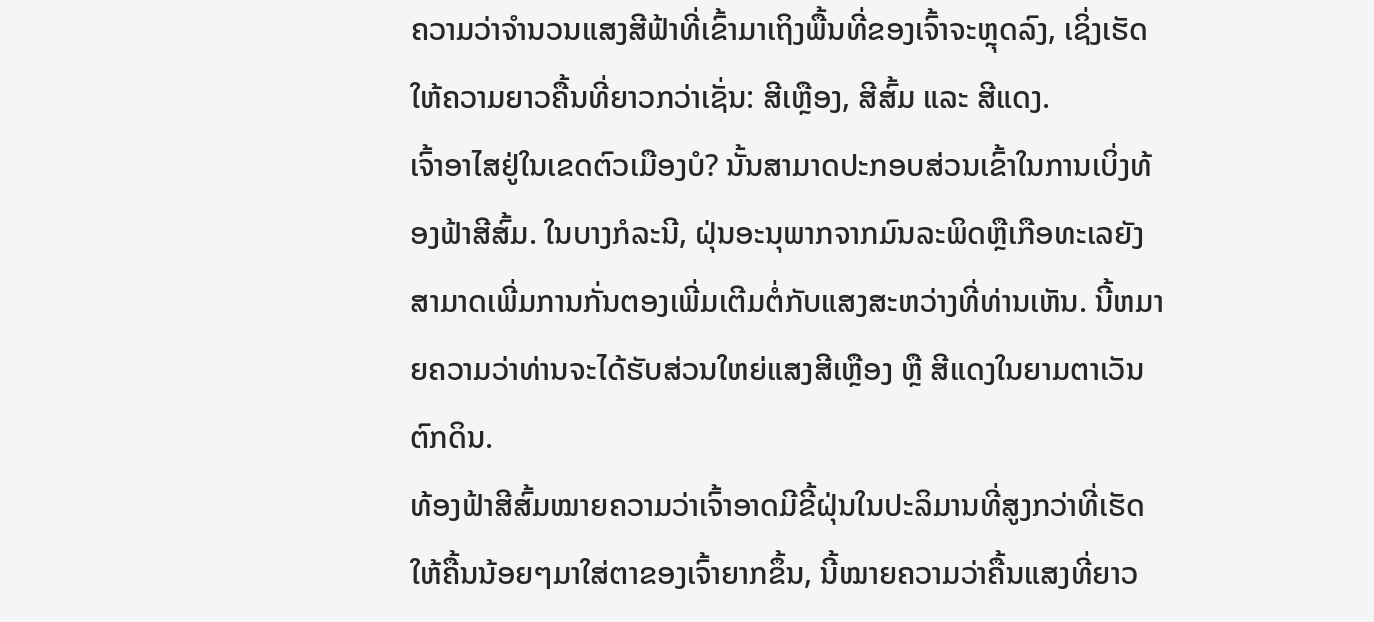ຄວາມວ່າຈຳນວນແສງສີຟ້າທີ່ເຂົ້າມາເຖິງພື້ນທີ່ຂອງເຈົ້າຈະຫຼຸດລົງ, ເຊິ່ງເຮັດໃຫ້ຄວາມຍາວຄື້ນທີ່ຍາວກວ່າເຊັ່ນ: ສີເຫຼືອງ, ສີສົ້ມ ແລະ ສີແດງ.
ເຈົ້າອາໄສຢູ່ໃນເຂດຕົວເມືອງບໍ? ນັ້ນສາມາດປະກອບສ່ວນເຂົ້າໃນການເບິ່ງທ້ອງຟ້າສີສົ້ມ. ໃນບາງກໍລະນີ, ຝຸ່ນອະນຸພາກຈາກມົນລະພິດຫຼືເກືອທະເລຍັງສາມາດເພີ່ມການກັ່ນຕອງເພີ່ມເຕີມຕໍ່ກັບແສງສະຫວ່າງທີ່ທ່ານເຫັນ. ນີ້ຫມາຍຄວາມວ່າທ່ານຈະໄດ້ຮັບສ່ວນໃຫຍ່ແສງສີເຫຼືອງ ຫຼື ສີແດງໃນຍາມຕາເວັນຕົກດິນ.
ທ້ອງຟ້າສີສົ້ມໝາຍຄວາມວ່າເຈົ້າອາດມີຂີ້ຝຸ່ນໃນປະລິມານທີ່ສູງກວ່າທີ່ເຮັດໃຫ້ຄື້ນນ້ອຍໆມາໃສ່ຕາຂອງເຈົ້າຍາກຂຶ້ນ, ນີ້ໝາຍຄວາມວ່າຄື້ນແສງທີ່ຍາວ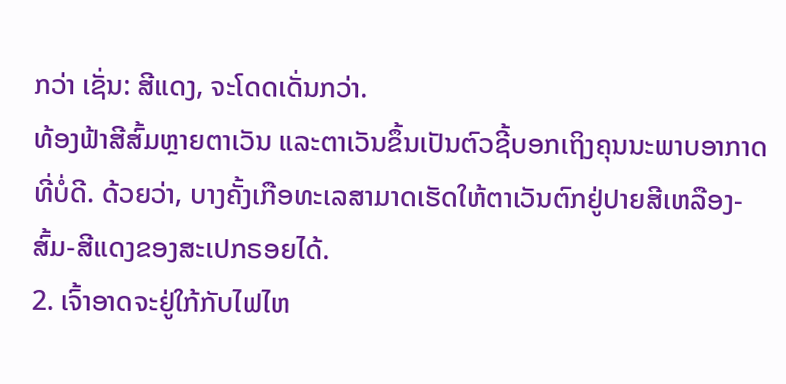ກວ່າ ເຊັ່ນ: ສີແດງ, ຈະໂດດເດັ່ນກວ່າ.
ທ້ອງຟ້າສີສົ້ມຫຼາຍຕາເວັນ ແລະຕາເວັນຂຶ້ນເປັນຕົວຊີ້ບອກເຖິງຄຸນນະພາບອາກາດທີ່ບໍ່ດີ. ດ້ວຍວ່າ, ບາງຄັ້ງເກືອທະເລສາມາດເຮັດໃຫ້ຕາເວັນຕົກຢູ່ປາຍສີເຫລືອງ-ສົ້ມ-ສີແດງຂອງສະເປກຣອຍໄດ້.
2. ເຈົ້າອາດຈະຢູ່ໃກ້ກັບໄຟໄຫ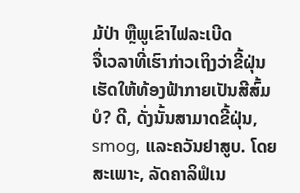ມ້ປ່າ ຫຼືພູເຂົາໄຟລະເບີດ
ຈື່ເວລາທີ່ເຮົາກ່າວເຖິງວ່າຂີ້ຝຸ່ນເຮັດໃຫ້ທ້ອງຟ້າກາຍເປັນສີສົ້ມບໍ? ດີ, ດັ່ງນັ້ນສາມາດຂີ້ຝຸ່ນ, smog, ແລະຄວັນຢາສູບ. ໂດຍສະເພາະ, ລັດຄາລິຟໍເນ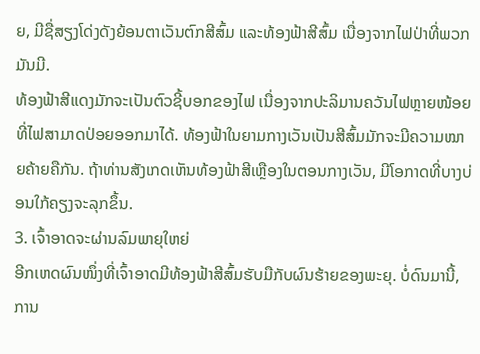ຍ, ມີຊື່ສຽງໂດ່ງດັງຍ້ອນຕາເວັນຕົກສີສົ້ມ ແລະທ້ອງຟ້າສີສົ້ມ ເນື່ອງຈາກໄຟປ່າທີ່ພວກມັນມີ.
ທ້ອງຟ້າສີແດງມັກຈະເປັນຕົວຊີ້ບອກຂອງໄຟ ເນື່ອງຈາກປະລິມານຄວັນໄຟຫຼາຍໜ້ອຍທີ່ໄຟສາມາດປ່ອຍອອກມາໄດ້. ທ້ອງຟ້າໃນຍາມກາງເວັນເປັນສີສົ້ມມັກຈະມີຄວາມໝາຍຄ້າຍຄືກັນ. ຖ້າທ່ານສັງເກດເຫັນທ້ອງຟ້າສີເຫຼືອງໃນຕອນກາງເວັນ, ມີໂອກາດທີ່ບາງບ່ອນໃກ້ຄຽງຈະລຸກຂຶ້ນ.
3. ເຈົ້າອາດຈະຜ່ານລົມພາຍຸໃຫຍ່
ອີກເຫດຜົນໜຶ່ງທີ່ເຈົ້າອາດມີທ້ອງຟ້າສີສົ້ມຮັບມືກັບຜົນຮ້າຍຂອງພະຍຸ. ບໍ່ດົນມານີ້, ການ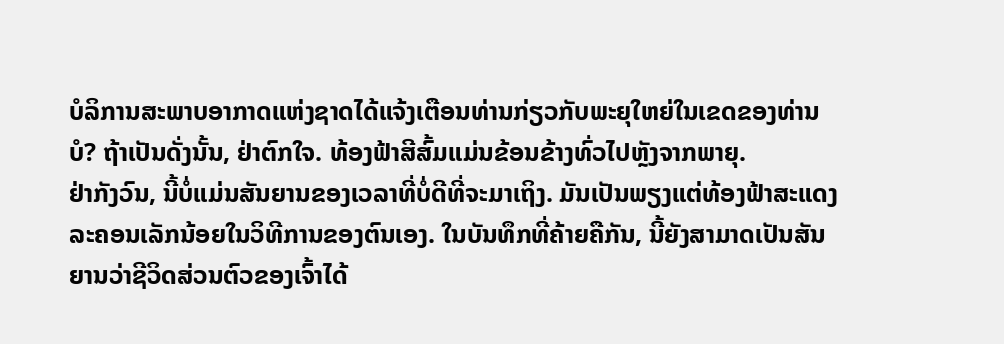ບໍລິການສະພາບອາກາດແຫ່ງຊາດໄດ້ແຈ້ງເຕືອນທ່ານກ່ຽວກັບພະຍຸໃຫຍ່ໃນເຂດຂອງທ່ານບໍ? ຖ້າເປັນດັ່ງນັ້ນ, ຢ່າຕົກໃຈ. ທ້ອງຟ້າສີສົ້ມແມ່ນຂ້ອນຂ້າງທົ່ວໄປຫຼັງຈາກພາຍຸ.
ຢ່າກັງວົນ, ນີ້ບໍ່ແມ່ນສັນຍານຂອງເວລາທີ່ບໍ່ດີທີ່ຈະມາເຖິງ. ມັນເປັນພຽງແຕ່ທ້ອງຟ້າສະແດງລະຄອນເລັກນ້ອຍໃນວິທີການຂອງຕົນເອງ. ໃນບັນທຶກທີ່ຄ້າຍຄືກັນ, ນີ້ຍັງສາມາດເປັນສັນຍານວ່າຊີວິດສ່ວນຕົວຂອງເຈົ້າໄດ້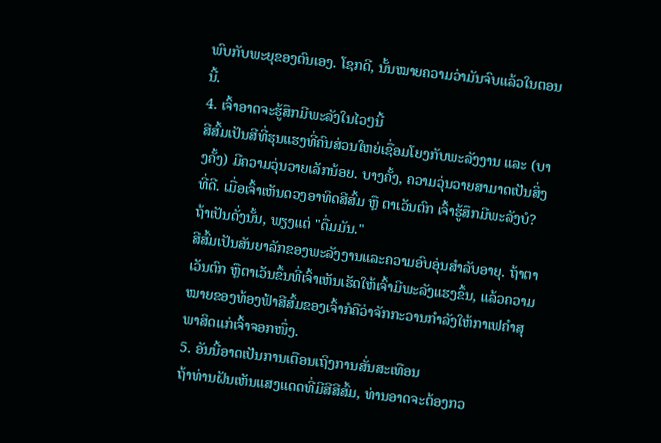ພົບກັບພະຍຸຂອງຕົນເອງ. ໂຊກດີ, ນັ້ນໝາຍຄວາມວ່າມັນຈົບແລ້ວໃນຕອນນີ້.
4. ເຈົ້າອາດຈະຮູ້ສຶກມີພະລັງໃນໄວໆນີ້
ສີສົ້ມເປັນສີທີ່ຮຸນແຮງທີ່ຄົນສ່ວນໃຫຍ່ເຊື່ອມໂຍງກັບພະລັງງານ ແລະ (ບາງຄັ້ງ) ມີຄວາມວຸ່ນວາຍເລັກນ້ອຍ. ບາງຄັ້ງ, ຄວາມວຸ່ນວາຍສາມາດເປັນສິ່ງທີ່ດີ. ເມື່ອເຈົ້າເຫັນດວງອາທິດສີສົ້ມ ຫຼື ຕາເວັນຕົກ ເຈົ້າຮູ້ສຶກມີພະລັງບໍ? ຖ້າເປັນດັ່ງນັ້ນ, ພຽງແຕ່ "ດື່ມມັນ."
ສີສົ້ມເປັນສັນຍາລັກຂອງພະລັງງານແລະຄວາມອົບອຸ່ນສໍາລັບອາຍຸ. ຖ້າຕາເວັນຕົກ ຫຼືຕາເວັນຂຶ້ນທີ່ເຈົ້າເຫັນເຮັດໃຫ້ເຈົ້າມີພະລັງແຮງຂຶ້ນ, ແລ້ວຄວາມໝາຍຂອງທ້ອງຟ້າສີສົ້ມຂອງເຈົ້າກໍຄືວ່າຈັກກະວານກຳລັງໃຫ້ກາເຟຄຳສຸພາສິດແກ່ເຈົ້າຈອກໜຶ່ງ.
5. ອັນນີ້ອາດເປັນການເຕືອນເຖິງການສັ່ນສະເທືອນ
ຖ້າທ່ານຝັນເຫັນແສງແດດທີ່ມີສີສີສົ້ມ, ທ່ານອາດຈະຕ້ອງກວ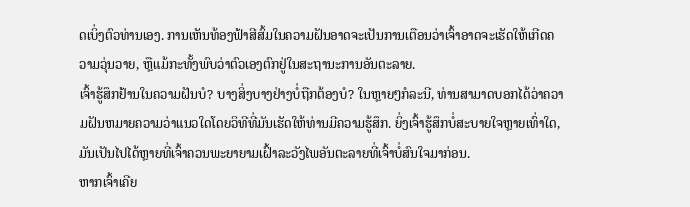ດເບິ່ງຕົວທ່ານເອງ. ການເຫັນທ້ອງຟ້າສີສົ້ມໃນຄວາມຝັນອາດຈະເປັນການເຕືອນວ່າເຈົ້າອາດຈະເຮັດໃຫ້ເກີດຄວາມວຸ່ນວາຍ, ຫຼືແມ້ກະທັ້ງພົບວ່າຕົວເອງຕົກຢູ່ໃນສະຖານະການອັນຕະລາຍ.
ເຈົ້າຮູ້ສຶກຢ້ານໃນຄວາມຝັນບໍ? ບາງສິ່ງບາງຢ່າງບໍ່ຖືກຕ້ອງບໍ? ໃນຫຼາຍໆກໍລະນີ, ທ່ານສາມາດບອກໄດ້ວ່າຄວາມຝັນຫມາຍຄວາມວ່າແນວໃດໂດຍວິທີທີ່ມັນເຮັດໃຫ້ທ່ານມີຄວາມຮູ້ສຶກ. ຍິ່ງເຈົ້າຮູ້ສຶກບໍ່ສະບາຍໃຈຫຼາຍເທົ່າໃດ, ມັນເປັນໄປໄດ້ຫຼາຍທີ່ເຈົ້າຄວນພະຍາຍາມເຝົ້າລະວັງໄພອັນຕະລາຍທີ່ເຈົ້າບໍ່ສົນໃຈມາກ່ອນ.
ຫາກເຈົ້າເຄີຍ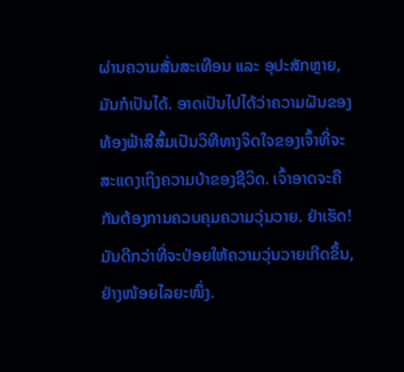ຜ່ານຄວາມສັ່ນສະເທືອນ ແລະ ອຸປະສັກຫຼາຍ, ມັນກໍເປັນໄດ້. ອາດເປັນໄປໄດ້ວ່າຄວາມຝັນຂອງທ້ອງຟ້າສີສົ້ມເປັນວິທີທາງຈິດໃຈຂອງເຈົ້າທີ່ຈະສະແດງເຖິງຄວາມບ້າຂອງຊີວິດ. ເຈົ້າອາດຈະຄືກັນຕ້ອງການຄວບຄຸມຄວາມວຸ່ນວາຍ. ຢ່າເຮັດ! ມັນດີກວ່າທີ່ຈະປ່ອຍໃຫ້ຄວາມວຸ່ນວາຍເກີດຂຶ້ນ, ຢ່າງໜ້ອຍໄລຍະໜຶ່ງ.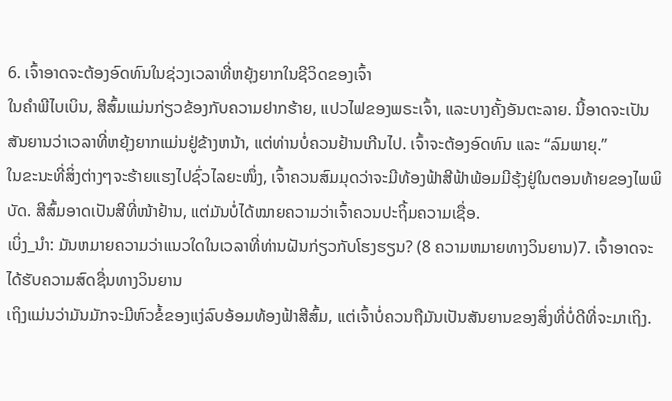6. ເຈົ້າອາດຈະຕ້ອງອົດທົນໃນຊ່ວງເວລາທີ່ຫຍຸ້ງຍາກໃນຊີວິດຂອງເຈົ້າ
ໃນຄໍາພີໄບເບິນ, ສີສົ້ມແມ່ນກ່ຽວຂ້ອງກັບຄວາມຢາກຮ້າຍ, ແປວໄຟຂອງພຣະເຈົ້າ, ແລະບາງຄັ້ງອັນຕະລາຍ. ນີ້ອາດຈະເປັນສັນຍານວ່າເວລາທີ່ຫຍຸ້ງຍາກແມ່ນຢູ່ຂ້າງຫນ້າ, ແຕ່ທ່ານບໍ່ຄວນຢ້ານເກີນໄປ. ເຈົ້າຈະຕ້ອງອົດທົນ ແລະ “ລົມພາຍຸ.”
ໃນຂະນະທີ່ສິ່ງຕ່າງໆຈະຮ້າຍແຮງໄປຊົ່ວໄລຍະໜຶ່ງ, ເຈົ້າຄວນສົມມຸດວ່າຈະມີທ້ອງຟ້າສີຟ້າພ້ອມມີຮຸ້ງຢູ່ໃນຕອນທ້າຍຂອງໄພພິບັດ. ສີສົ້ມອາດເປັນສີທີ່ໜ້າຢ້ານ, ແຕ່ມັນບໍ່ໄດ້ໝາຍຄວາມວ່າເຈົ້າຄວນປະຖິ້ມຄວາມເຊື່ອ.
ເບິ່ງ_ນຳ: ມັນຫມາຍຄວາມວ່າແນວໃດໃນເວລາທີ່ທ່ານຝັນກ່ຽວກັບໂຮງຮຽນ? (8 ຄວາມຫມາຍທາງວິນຍານ)7. ເຈົ້າອາດຈະໄດ້ຮັບຄວາມສົດຊື່ນທາງວິນຍານ
ເຖິງແມ່ນວ່າມັນມັກຈະມີຫົວຂໍ້ຂອງແງ່ລົບອ້ອມທ້ອງຟ້າສີສົ້ມ, ແຕ່ເຈົ້າບໍ່ຄວນຖືມັນເປັນສັນຍານຂອງສິ່ງທີ່ບໍ່ດີທີ່ຈະມາເຖິງ.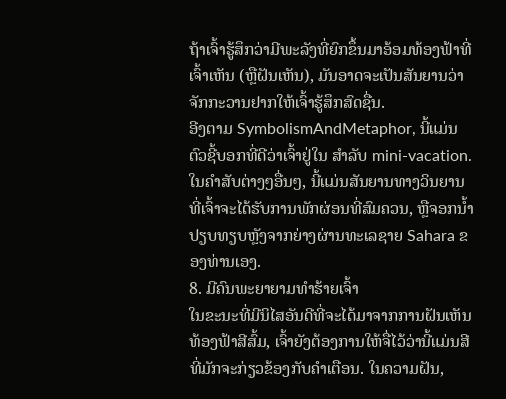ຖ້າເຈົ້າຮູ້ສຶກວ່າມີພະລັງທີ່ຍົກຂຶ້ນມາອ້ອມທ້ອງຟ້າທີ່ເຈົ້າເຫັນ (ຫຼືຝັນເຫັນ), ມັນອາດຈະເປັນສັນຍານວ່າຈັກກະວານຢາກໃຫ້ເຈົ້າຮູ້ສຶກສົດຊື່ນ.
ອີງຕາມ SymbolismAndMetaphor, ນີ້ແມ່ນຕົວຊີ້ບອກທີ່ດີວ່າເຈົ້າຢູ່ໃນ ສໍາລັບ mini-vacation. ໃນຄໍາສັບຕ່າງໆອື່ນໆ, ນີ້ແມ່ນສັນຍານທາງວິນຍານທີ່ເຈົ້າຈະໄດ້ຮັບການພັກຜ່ອນທີ່ສົມຄວນ, ຫຼືຈອກນ້ຳປຽບທຽບຫຼັງຈາກຍ່າງຜ່ານທະເລຊາຍ Sahara ຂອງທ່ານເອງ.
8. ມີຄົນພະຍາຍາມທຳຮ້າຍເຈົ້າ
ໃນຂະນະທີ່ມີນິໄສອັນດີທີ່ຈະໄດ້ມາຈາກການຝັນເຫັນທ້ອງຟ້າສີສົ້ມ, ເຈົ້າຍັງຕ້ອງການໃຫ້ຈື່ໄວ້ວ່ານີ້ແມ່ນສີທີ່ມັກຈະກ່ຽວຂ້ອງກັບຄໍາເຕືອນ. ໃນຄວາມຝັນ,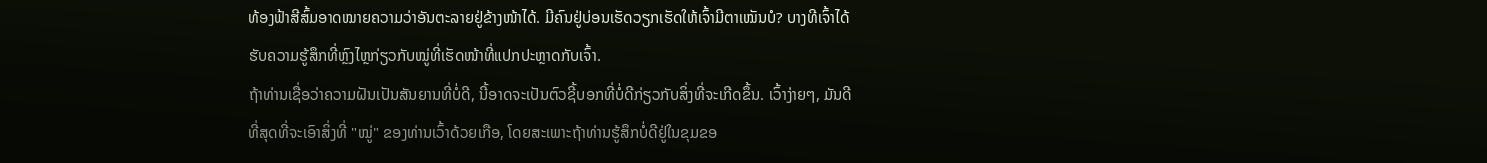ທ້ອງຟ້າສີສົ້ມອາດໝາຍຄວາມວ່າອັນຕະລາຍຢູ່ຂ້າງໜ້າໄດ້. ມີຄົນຢູ່ບ່ອນເຮັດວຽກເຮັດໃຫ້ເຈົ້າມີຕາເໝັນບໍ? ບາງທີເຈົ້າໄດ້ຮັບຄວາມຮູ້ສຶກທີ່ຫຼົງໄຫຼກ່ຽວກັບໝູ່ທີ່ເຮັດໜ້າທີ່ແປກປະຫຼາດກັບເຈົ້າ.
ຖ້າທ່ານເຊື່ອວ່າຄວາມຝັນເປັນສັນຍານທີ່ບໍ່ດີ, ນີ້ອາດຈະເປັນຕົວຊີ້ບອກທີ່ບໍ່ດີກ່ຽວກັບສິ່ງທີ່ຈະເກີດຂຶ້ນ. ເວົ້າງ່າຍໆ, ມັນດີທີ່ສຸດທີ່ຈະເອົາສິ່ງທີ່ "ໝູ່" ຂອງທ່ານເວົ້າດ້ວຍເກືອ, ໂດຍສະເພາະຖ້າທ່ານຮູ້ສຶກບໍ່ດີຢູ່ໃນຂຸມຂອ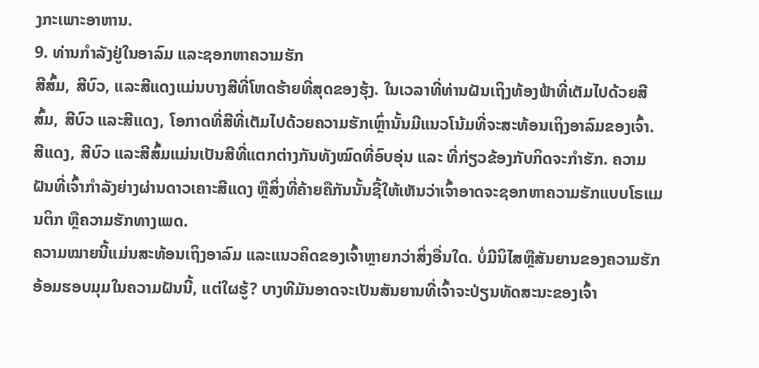ງກະເພາະອາຫານ.
9. ທ່ານກຳລັງຢູ່ໃນອາລົມ ແລະຊອກຫາຄວາມຮັກ
ສີສົ້ມ, ສີບົວ, ແລະສີແດງແມ່ນບາງສີທີ່ໂຫດຮ້າຍທີ່ສຸດຂອງຮຸ້ງ. ໃນເວລາທີ່ທ່ານຝັນເຖິງທ້ອງຟ້າທີ່ເຕັມໄປດ້ວຍສີສົ້ມ, ສີບົວ ແລະສີແດງ, ໂອກາດທີ່ສີທີ່ເຕັມໄປດ້ວຍຄວາມຮັກເຫຼົ່ານັ້ນມີແນວໂນ້ມທີ່ຈະສະທ້ອນເຖິງອາລົມຂອງເຈົ້າ.
ສີແດງ, ສີບົວ ແລະສີສົ້ມແມ່ນເປັນສີທີ່ແຕກຕ່າງກັນທັງໝົດທີ່ອົບອຸ່ນ ແລະ ທີ່ກ່ຽວຂ້ອງກັບກິດຈະກໍາຮັກ. ຄວາມຝັນທີ່ເຈົ້າກຳລັງຍ່າງຜ່ານດາວເຄາະສີແດງ ຫຼືສິ່ງທີ່ຄ້າຍຄືກັນນັ້ນຊີ້ໃຫ້ເຫັນວ່າເຈົ້າອາດຈະຊອກຫາຄວາມຮັກແບບໂຣແມນຕິກ ຫຼືຄວາມຮັກທາງເພດ.
ຄວາມໝາຍນີ້ແມ່ນສະທ້ອນເຖິງອາລົມ ແລະແນວຄິດຂອງເຈົ້າຫຼາຍກວ່າສິ່ງອື່ນໃດ. ບໍ່ມີນິໄສຫຼືສັນຍານຂອງຄວາມຮັກອ້ອມຮອບມຸມໃນຄວາມຝັນນີ້, ແຕ່ໃຜຮູ້? ບາງທີມັນອາດຈະເປັນສັນຍານທີ່ເຈົ້າຈະປ່ຽນທັດສະນະຂອງເຈົ້າ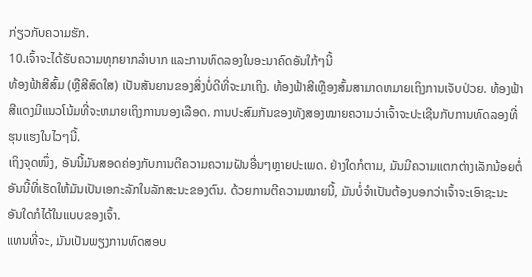ກ່ຽວກັບຄວາມຮັກ.
10.ເຈົ້າຈະໄດ້ຮັບຄວາມທຸກຍາກລຳບາກ ແລະການທົດລອງໃນອະນາຄົດອັນໃກ້ໆນີ້
ທ້ອງຟ້າສີສົ້ມ (ຫຼືສີສົດໃສ) ເປັນສັນຍານຂອງສິ່ງບໍ່ດີທີ່ຈະມາເຖິງ. ທ້ອງຟ້າສີເຫຼືອງສົ້ມສາມາດຫມາຍເຖິງການເຈັບປ່ວຍ. ທ້ອງຟ້າສີແດງມີແນວໂນ້ມທີ່ຈະຫມາຍເຖິງການນອງເລືອດ. ການປະສົມກັນຂອງທັງສອງໝາຍຄວາມວ່າເຈົ້າຈະປະເຊີນກັບການທົດລອງທີ່ຮຸນແຮງໃນໄວໆນີ້.
ເຖິງຈຸດໜຶ່ງ, ອັນນີ້ມັນສອດຄ່ອງກັບການຕີຄວາມຄວາມຝັນອື່ນໆຫຼາຍປະເພດ. ຢ່າງໃດກໍຕາມ, ມັນມີຄວາມແຕກຕ່າງເລັກນ້ອຍຕໍ່ອັນນີ້ທີ່ເຮັດໃຫ້ມັນເປັນເອກະລັກໃນລັກສະນະຂອງຕົນ. ດ້ວຍການຕີຄວາມໝາຍນີ້, ມັນບໍ່ຈໍາເປັນຕ້ອງບອກວ່າເຈົ້າຈະເອົາຊະນະອັນໃດກໍໄດ້ໃນແບບຂອງເຈົ້າ.
ແທນທີ່ຈະ, ມັນເປັນພຽງການທົດສອບ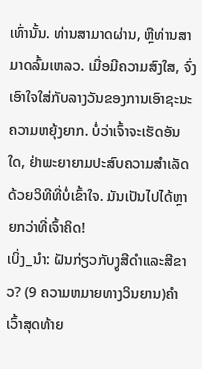ເທົ່ານັ້ນ. ທ່ານສາມາດຜ່ານ, ຫຼືທ່ານສາມາດລົ້ມເຫລວ. ເມື່ອມີຄວາມສົງໃສ, ຈົ່ງເອົາໃຈໃສ່ກັບລາງວັນຂອງການເອົາຊະນະຄວາມຫຍຸ້ງຍາກ. ບໍ່ວ່າເຈົ້າຈະເຮັດອັນໃດ, ຢ່າພະຍາຍາມປະສົບຄວາມສຳເລັດດ້ວຍວິທີທີ່ບໍ່ເຂົ້າໃຈ. ມັນເປັນໄປໄດ້ຫຼາຍກວ່າທີ່ເຈົ້າຄິດ!
ເບິ່ງ_ນຳ: ຝັນກ່ຽວກັບງູສີດໍາແລະສີຂາວ? (9 ຄວາມຫມາຍທາງວິນຍານ)ຄຳເວົ້າສຸດທ້າຍ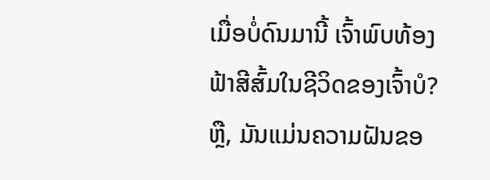ເມື່ອບໍ່ດົນມານີ້ ເຈົ້າພົບທ້ອງຟ້າສີສົ້ມໃນຊີວິດຂອງເຈົ້າບໍ? ຫຼື, ມັນແມ່ນຄວາມຝັນຂອ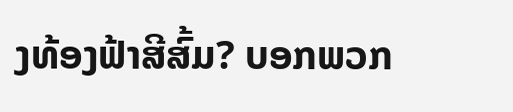ງທ້ອງຟ້າສີສົ້ມ? ບອກພວກ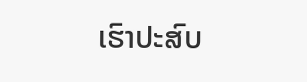ເຮົາປະສົບ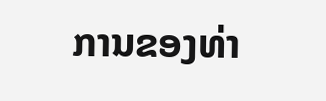ການຂອງທ່າ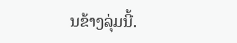ນຂ້າງລຸ່ມນີ້.